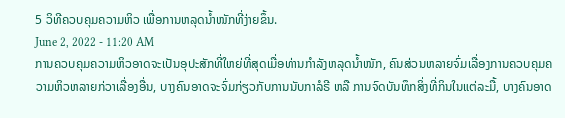5 ວິທີຄວບຄຸມຄວາມຫິວ ເພື່ອການຫລຸດນ້ຳໜັກທີ່ງ່າຍຂຶ້ນ.
June 2, 2022 - 11:20 AM
ການຄວບຄຸມຄວາມຫິວອາດຈະເປັນອຸປະສັກທີ່ໃຫຍ່ທີ່ສຸດເມື່ອທ່ານກຳລັງຫລຸດນ້ຳໜັກ, ຄົນສ່ວນຫລາຍຈົ່ມເລື່ອງການຄວບຄຸມຄວາມຫິວຫລາຍກ່ວາເລື່ອງອື່ນ, ບາງຄົນອາດຈະຈົ່ມກ່ຽວກັບການນັບກາລໍຣີ ຫລື ການຈົດບັນທຶກສິ່ງທີ່ກິນໃນແຕ່ລະມື້, ບາງຄົນອາດ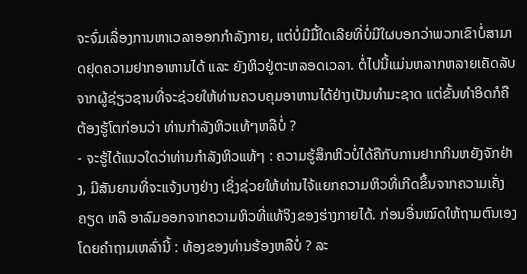ຈະຈົ່ມເລື່ອງການຫາເວລາອອກກຳລັງກາຍ, ແຕ່ບໍ່ມີມື້ໃດເລີຍທີ່ບໍ່ມີໃຜບອກວ່າພວກເຂົາບໍ່ສາມາດຢຸດຄວາມຢາກອາຫານໄດ້ ແລະ ຍັງຫິວຢູ່ຕະຫລອດເວລາ. ຕໍ່ໄປນີ້ແມ່ນຫລາກຫລາຍເຄັດລັບຈາກຜູ້ຊ່ຽວຊານທີ່ຈະຊ່ວຍໃຫ້ທ່ານຄວບຄຸມອາຫານໄດ້ຢ່າງເປັນທຳມະຊາດ ແຕ່ຂັ້ນທຳອິດກໍຄື ຕ້ອງຮູ້ໂຕກ່ອນວ່າ ທ່ານກຳລັງຫິວແທ້ໆຫລືບໍ່ ?
- ຈະຮູ້ໄດ້ແນວໃດວ່າທ່ານກຳລັງຫິວແທ້ໆ : ຄວາມຮູ້ສຶກຫິວບໍ່ໄດ້ຄືກັບການຢາກກິນຫຍັງຈັກຢ່າງ, ມີສັນຍານທີ່ຈະແຈ້ງບາງຢ່າງ ເຊິ່ງຊ່ວຍໃຫ້ທ່ານໄຈ້ແຍກຄວາມຫິວທີ່ເກີດຂຶ້ນຈາກຄວາມເຄັ່ງຄຽດ ຫລື ອາລົມອອກຈາກຄວາມຫິວທີ່ແທ້ຈິງຂອງຮ່າງກາຍໄດ້. ກ່ອນອື່ນໝົດໃຫ້ຖາມຕົນເອງໂດຍຄຳຖາມເຫລົ່ານີ້ : ທ້ອງຂອງທ່ານຮ້ອງຫລືບໍ່ ? ລະ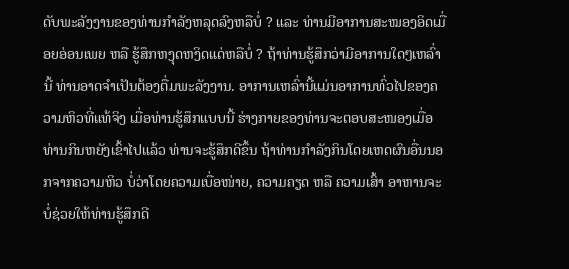ດັບພະລັງງານຂອງທ່ານກຳລັງຫລຸດລົງຫລືບໍ່ ? ແລະ ທ່ານມີອາການສະໝອງອິດເມື່ອຍອ່ອນເພຍ ຫລື ຮູ້ສຶກຫງຸດຫງິດແດ່ຫລືບໍ່ ? ຖ້າທ່ານຮູ້ສຶກວ່າມີອາການໃດໆເຫລົ່ານີ້ ທ່ານອາດຈຳເປັນຕ້ອງຕື່ມພະລັງງານ. ອາການເຫລົ່ານີ້ແມ່ນອາການທົ່ວໄປຂອງຄວາມຫິວທີ່ແທ້ຈິງ ເມື່ອທ່ານຮູ້ສຶກແບບນີ້ ຮ່າງກາຍຂອງທ່ານຈະຕອບສະໜອງເມື່ອທ່ານກິນຫຍັງເຂົ້າໄປແລ້ວ ທ່ານຈະຮູ້ສຶກດີຂຶ້ນ ຖ້າທ່ານກຳລັງກິນໂດຍເຫດຜົນອື່ນນອກຈາກຄວາມຫິວ ບໍ່ວ່າໂດຍຄວາມເບື່ອໜ່າຍ, ຄວາມຄຽດ ຫລື ຄວາມເສົ້າ ອາຫານຈະບໍ່ຊ່ວຍໃຫ້ທ່ານຮູ້ສຶກດີ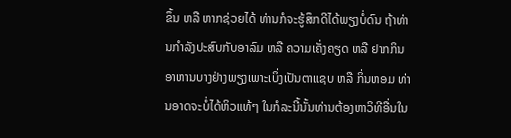ຂຶ້ນ ຫລື ຫາກຊ່ວຍໄດ້ ທ່ານກໍຈະຮູ້ສຶກດີໄດ້ພຽງບໍ່ດົນ ຖ້າທ່ານກຳລັງປະສົບກັບອາລົມ ຫລື ຄວາມເຄັ່ງຄຽດ ຫລື ຢາກກິນອາຫານບາງຢ່າງພຽງເພາະເບິ່ງເປັນຕາແຊບ ຫລື ກິ່ນຫອມ ທ່ານອາດຈະບໍ່ໄດ້ຫິວແທ້ໆ ໃນກໍລະນີ້ນັ້ນທ່ານຕ້ອງຫາວິທີອື່ນໃນ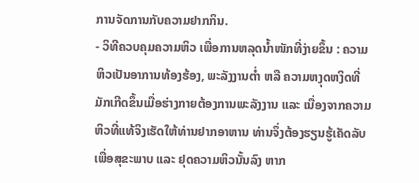ການຈັດການກັບຄວາມຢາກກິນ.
- ວິທີຄວບຄຸມຄວາມຫິວ ເພື່ອການຫລຸດນ້ຳໜັກທີ່ງ່າຍຂຶ້ນ : ຄວາມຫິວເປັນອາການທ້ອງຮ້ອງ, ພະລັງງານຕໍ່າ ຫລື ຄວາມຫງຸດຫງິດທີ່ມັກເກີດຂຶ້ນເມື່ອຮ່າງກາຍຕ້ອງການພະລັງງານ ແລະ ເນື່ອງຈາກຄວາມຫິວທີ່ແທ້ຈິງເຮັດໃຫ້ທ່ານຢາກອາຫານ ທ່ານຈຶ່ງຕ້ອງຮຽນຮູ້ເຄັດລັບເພື່ອສຸຂະພາບ ແລະ ຢຸດຄວາມຫິວນັ້ນລົງ ຫາກ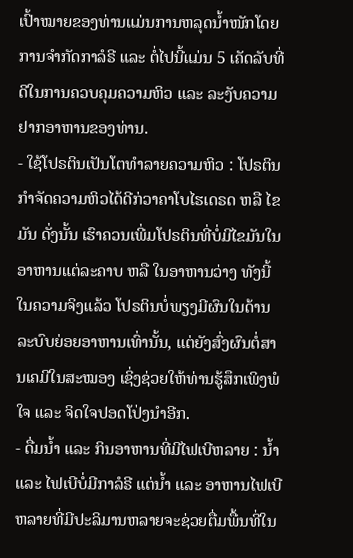ເປົ້າໝາຍຂອງທ່ານແມ່ນການຫລຸດນ້ຳໜັກໂດຍການຈຳກັດກາລໍຣີ ແລະ ຕໍ່ໄປນີ້ແມ່ນ 5 ເຄັດລັບທີ່ດີໃນການຄວບຄຸມຄວາມຫິວ ແລະ ລະງັບຄວາມຢາກອາຫານຂອງທ່ານ.
- ໃຊ້ໂປຣຕິນເປັນໂຕທຳລາຍຄວາມຫິວ : ໂປຣຕິນກຳຈັດຄວາມຫິວໄດ້ດີກ່ວາຄາໂບໄຮເດຣດ ຫລື ໄຂມັນ ດັ່ງນັ້ນ ເຮົາຄວນເພີ່ມໂປຣຕິນທີ່ບໍ່ມີໄຂມັນໃນອາຫານແຕ່ລະຄາບ ຫລື ໃນອາຫານວ່າງ ທັງນີ້ ໃນຄວາມຈິງແລ້ວ ໂປຣຕິນບໍ່ພຽງມີຜົນໃນດ້ານລະບົບຍ່ອຍອາຫານເທົ່ານັ້ນ, ແຕ່ຍັງສົ່ງຜົນຕໍ່ສານເຄມີໃນສະໝອງ ເຊິ່ງຊ່ວຍໃຫ້ທ່ານຮູ້ສຶກເພິງພໍໃຈ ແລະ ຈິດໃຈປອດໂປ່ງນຳອີກ.
- ດື່ມນ້ຳ ແລະ ກິນອາຫານທີ່ມີໄຟເບີຫລາຍ : ນ້ຳ ແລະ ໄຟເບີບໍ່ມີກາລໍຣີ ແຕ່ນ້ຳ ແລະ ອາຫານໄຟເບີຫລາຍທີ່ມີປະລິມານຫລາຍຈະຊ່ວຍຕື່ມພື້ນທີ່ໃນ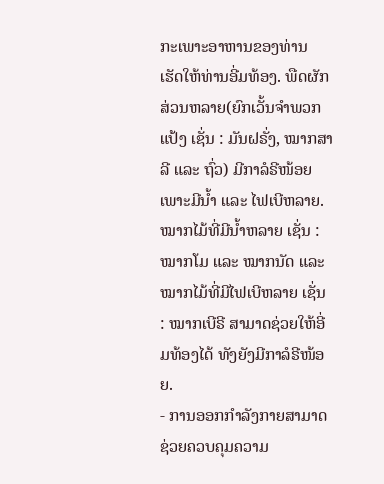ກະເພາະອາຫານຂອງທ່ານ ເຮັດໃຫ້ທ່ານອີ່ມທ້ອງ. ພືດຜັກສ່ວນຫລາຍ(ຍົກເວັ້ນຈຳພວກແປ້ງ ເຊັ່ນ : ມັນຝຣັ່ງ, ໝາກສາລີ ແລະ ຖົ່ວ) ມີກາລໍຣີໜ້ອຍ ເພາະມີນ້ຳ ແລະ ໄຟເບີຫລາຍ. ໝາກໄມ້ທີ່ມີນ້ຳຫລາຍ ເຊັ່ນ : ໝາກໂມ ແລະ ໝາກນັດ ແລະ ໝາກໄມ້ທີ່ມີໄຟເບີຫລາຍ ເຊັ່ນ : ໝາກເບີຣີ ສາມາດຊ່ວຍໃຫ້ອີ່ມທ້ອງໄດ້ ທັງຍັງມີກາລໍຣີໜ້ອຍ.
- ການອອກກຳລັງກາຍສາມາດຊ່ວຍຄວບຄຸມຄວາມ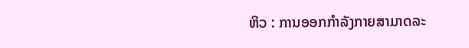ຫິວ : ການອອກກຳລັງກາຍສາມາດລະ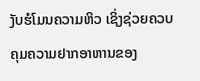ງັບຮໍໂມນຄວາມຫິວ ເຊິ່ງຊ່ວຍຄວບຄຸມຄວາມຢາກອາຫານຂອງ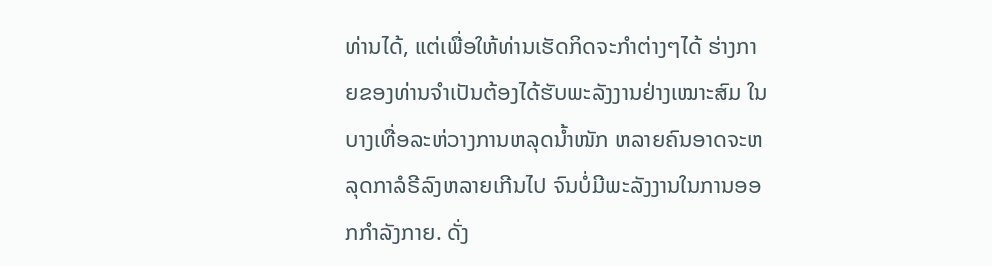ທ່ານໄດ້, ແຕ່ເພື່ອໃຫ້ທ່ານເຮັດກິດຈະກຳຕ່າງໆໄດ້ ຮ່າງກາຍຂອງທ່ານຈຳເປັນຕ້ອງໄດ້ຮັບພະລັງງານຢ່າງເໝາະສົມ ໃນບາງເທື່ອລະຫ່ວາງການຫລຸດນ້ຳໜັກ ຫລາຍຄົນອາດຈະຫລຸດກາລໍຣີລົງຫລາຍເກີນໄປ ຈົນບໍ່ມີພະລັງງານໃນການອອກກຳລັງກາຍ. ດັ່ງ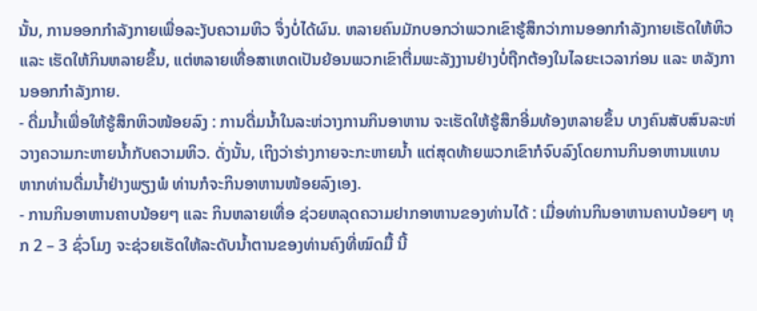ນັ້ນ, ການອອກກຳລັງກາຍເພື່ອລະງັບຄວາມຫິວ ຈຶ່ງບໍ່ໄດ້ຜົນ. ຫລາຍຄົນມັກບອກວ່າພວກເຂົາຮູ້ສຶກວ່າການອອກກຳລັງກາຍເຮັດໃຫ້ຫິວ ແລະ ເຮັດໃຫ້ກິນຫລາຍຂຶ້ນ, ແຕ່ຫລາຍເທື່ອສາເຫດເປັນຍ້ອນພວກເຂົາຕື່ມພະລັງງານຢ່າງບໍ່ຖືກຕ້ອງໃນໄລຍະເວລາກ່ອນ ແລະ ຫລັງການອອກກຳລັງກາຍ.
- ດື່ມນ້ຳເພື່ອໃຫ້ຮູ້ສຶກຫິວໜ້ອຍລົງ : ການດື່ມນ້ຳໃນລະຫ່ວາງການກິນອາຫານ ຈະເຮັດໃຫ້ຮູ້ສຶກອີ່ມທ້ອງຫລາຍຂຶ້ນ ບາງຄົນສັບສົນລະຫ່ວາງຄວາມກະຫາຍນ້ຳກັບຄວາມຫິວ. ດັ່ງນັ້ນ, ເຖິງວ່າຮ່າງກາຍຈະກະຫາຍນ້ຳ ແຕ່ສຸດທ້າຍພວກເຂົາກໍຈົບລົງໂດຍການກິນອາຫານແທນ ຫາກທ່ານດື່ມນ້ຳຢ່າງພຽງພໍ ທ່ານກໍຈະກິນອາຫານໜ້ອຍລົງເອງ.
- ການກິນອາຫານຄາບນ້ອຍໆ ແລະ ກິນຫລາຍເທື່ອ ຊ່ວຍຫລຸດຄວາມຢາກອາຫານຂອງທ່ານໄດ້ : ເມື່ອທ່ານກິນອາຫານຄາບນ້ອຍໆ ທຸກ 2 – 3 ຊົ່ວໂມງ ຈະຊ່ວຍເຮັດໃຫ້ລະດັບນ້ຳຕານຂອງທ່ານຄົງທີ່ໝົດມື້ ນີ້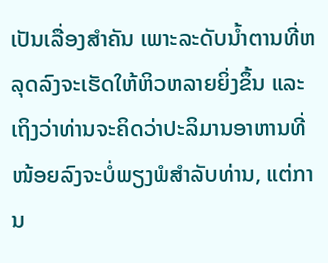ເປັນເລື່ອງສຳຄັນ ເພາະລະດັບນ້ຳຕານທີ່ຫລຸດລົງຈະເຮັດໃຫ້ຫິວຫລາຍຍິ່ງຂຶ້ນ ແລະ ເຖິງວ່າທ່ານຈະຄິດວ່າປະລິມານອາຫານທີ່ໜ້ອຍລົງຈະບໍ່ພຽງພໍສຳລັບທ່ານ, ແຕ່ການ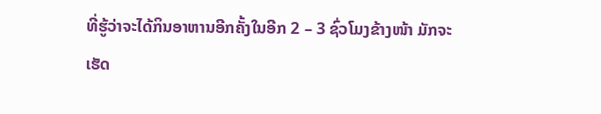ທີ່ຮູ້ວ່າຈະໄດ້ກິນອາຫານອີກຄັ້ງໃນອີກ 2 – 3 ຊົ່ວໂມງຂ້າງໜ້າ ມັກຈະເຮັດ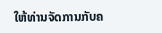ໃຫ້ທ່ານຈັດການກັບຄ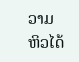ວາມຫິວໄດ້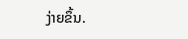ງ່າຍຂຶ້ນ.